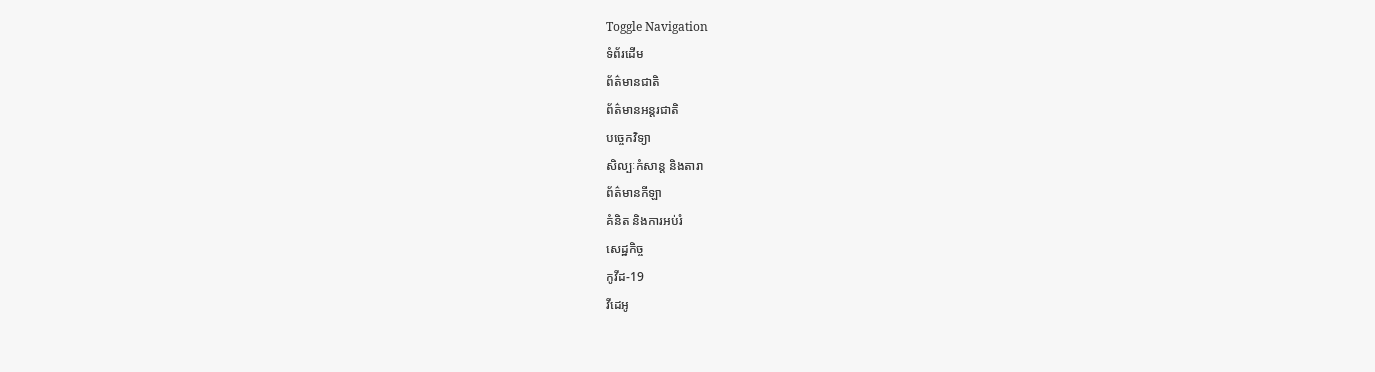Toggle Navigation
ទំព័រដើម
ព័ត៌មានជាតិ
ព័ត៌មានអន្តរជាតិ
បច្ចេកវិទ្យា
សិល្បៈកំសាន្ត និងតារា
ព័ត៌មានកីឡា
គំនិត និងការអប់រំ
សេដ្ឋកិច្ច
កូវីដ-19
វីដេអូ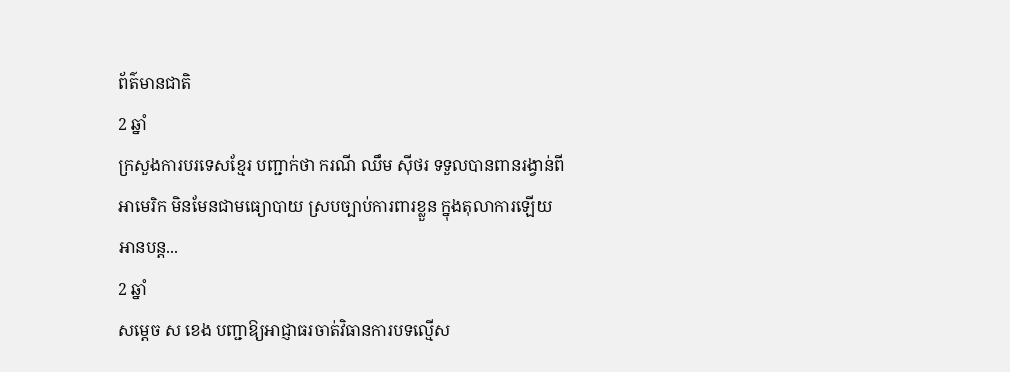ព័ត៌មានជាតិ
2 ឆ្នាំ
ក្រសួងការបរទេសខ្មែរ បញ្ជាក់ថា ករណី ឈឹម ស៊ីថរ ទទួលបានពានរង្វាន់ពីអាមេរិក មិនមែនជាមធ្យោបាយ ស្របច្បាប់ការពារខ្លួន ក្នុងតុលាការឡើយ
អានបន្ត...
2 ឆ្នាំ
សម្ដេច ស ខេង បញ្ជាឱ្យអាជ្ញាធរចាត់វិធានការបទល្មើស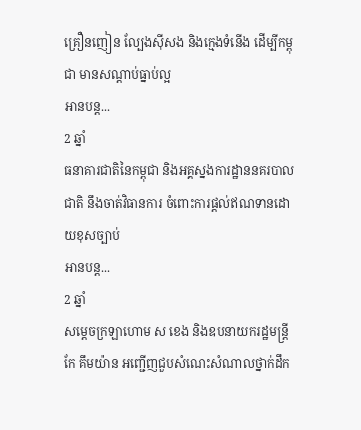គ្រឿនញៀន ល្បែងស៊ីសង និងក្មេងទំនើង ដើម្បីកម្ពុជា មានសណ្តាប់ធ្នាប់ល្អ
អានបន្ត...
2 ឆ្នាំ
ធនាគារជាតិនៃកម្ពុជា និងអគ្គស្នងការដ្ឋាននគរបាលជាតិ នឹងចាត់វិធានការ ចំពោះការផ្ដល់ឥណទានដោយខុសច្បាប់
អានបន្ត...
2 ឆ្នាំ
សម្តេចក្រឡាហោម ស ខេង និងឧបនាយករដ្ឋមន្ត្រី កែ គឹមយ៉ាន អញ្ជើញជួបសំណេះសំណាលថ្នាក់ដឹក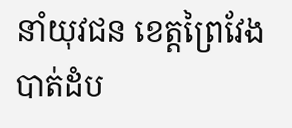នាំយុវជន ខេត្តព្រៃវែង បាត់ដំប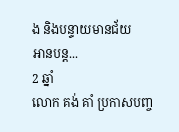ង និងបន្ទាយមានជ័យ
អានបន្ត...
2 ឆ្នាំ
លោក គង់ គាំ ប្រកាសបញ្ច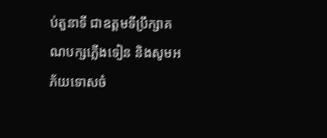ប់តួនាទី ជាឧត្តមទីប្រឹក្សាគណបក្សភ្លើងទៀន និងសូមអភ័យទោសចំ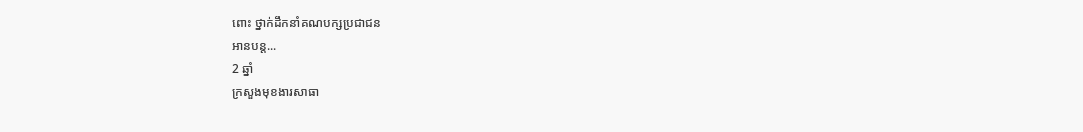ពោះ ថ្នាក់ដឹកនាំគណបក្សប្រជាជន
អានបន្ត...
2 ឆ្នាំ
ក្រសួងមុខងារសាធា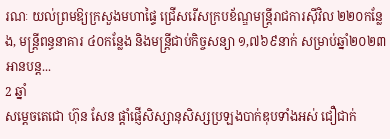រណៈ យល់ព្រមឱ្យក្រសួងមហាផ្ទៃ ជ្រើសរើសក្របខ័ណ្ឌមន្ត្រីរាជការស៊ីវិល ២២០កន្លែង, មន្ត្រីពន្ធនាគារ ៤០កន្លែង និងមន្ត្រីជាប់កិច្ចសន្យា ១,៧៦៩នាក់ សម្រាប់ឆ្នាំ២០២៣
អានបន្ត...
2 ឆ្នាំ
សម្តេចតេជោ ហ៊ុន សែន ផ្ដាំផ្ញើសិស្សានុសិស្សប្រឡងបាក់ឌុបទាំងអស់ ជឿជាក់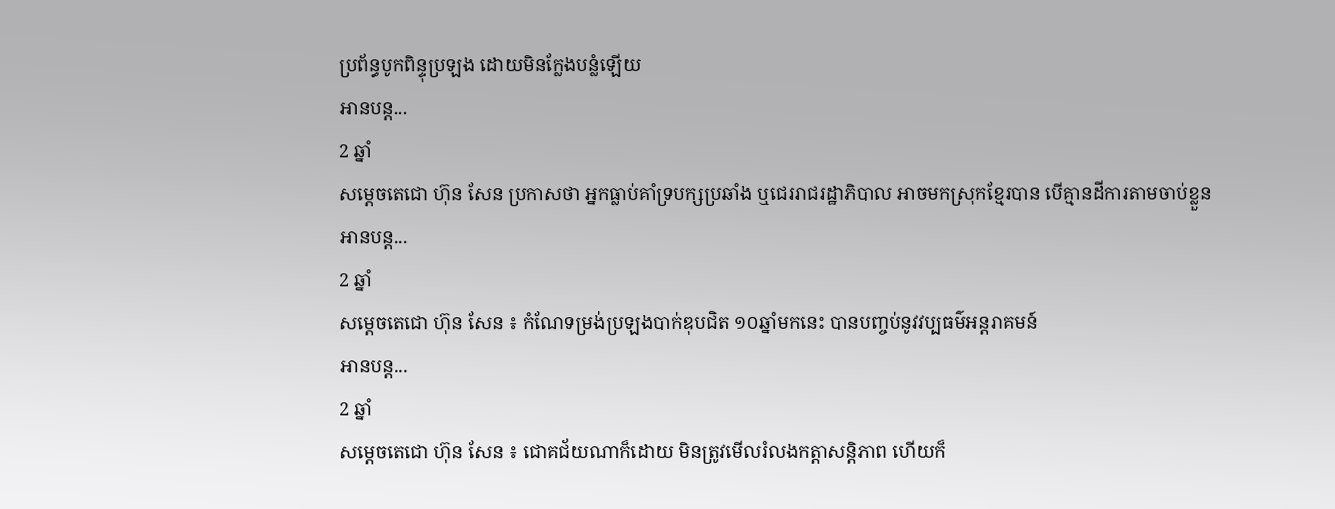ប្រព័ន្ធបូកពិន្ទុប្រឡង ដោយមិនក្លែងបន្លំឡើយ
អានបន្ត...
2 ឆ្នាំ
សម្ដេចតេជោ ហ៊ុន សែន ប្រកាសថា អ្នកធ្លាប់គាំទ្របក្សប្រឆាំង ឬជេររាជរដ្ឋាភិបាល អាចមកស្រុកខ្មែរបាន បើគ្មានដីការតាមចាប់ខ្លួន
អានបន្ត...
2 ឆ្នាំ
សម្ដេចតេជោ ហ៊ុន សែន ៖ កំណែទម្រង់ប្រឡងបាក់ឌុបជិត ១០ឆ្នាំមកនេះ បានបញ្ចប់នូវវប្បធម៌អន្តរាគមន៍
អានបន្ត...
2 ឆ្នាំ
សម្ដេចតេជោ ហ៊ុន សែន ៖ ជោគជ័យណាក៏ដោយ មិនត្រូវមើលរំលងកត្តាសន្ដិភាព ហើយក៏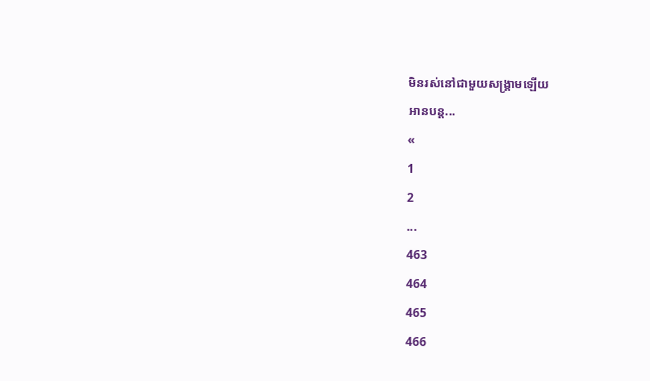មិនរស់នៅជាមួយសង្គ្រាមឡើយ
អានបន្ត...
«
1
2
...
463
464
465
466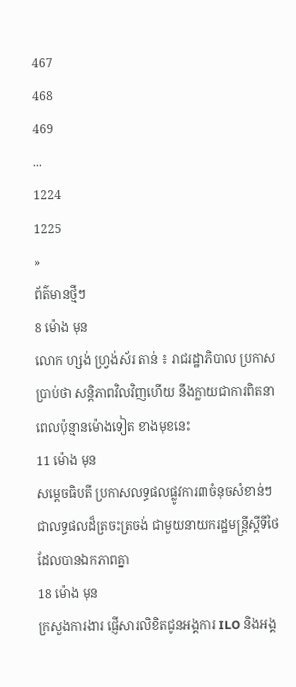467
468
469
...
1224
1225
»
ព័ត៌មានថ្មីៗ
8 ម៉ោង មុន
លោក ហ្សង់ ហ្វ្រង់ស័រ តាន់ ៖ រាជរដ្ឋាភិបាល ប្រកាសប្រាប់ថា សន្ដិភាពវិលវិញហើយ នឹងក្លាយជាការពិតនាពេលប៉ុន្មានម៉ោងទៀត ខាងមុខនេះ
11 ម៉ោង មុន
សម្តេចធិបតី ប្រកាសលទ្ធផលផ្លូវការ៣ចំនុចសំខាន់ៗ ជាលទ្ធផលដ៏ត្រចះត្រចង់ ជាមួយនាយករដ្ឋមន្ត្រីស្តីទីថៃ ដែលបានឯកភាពគ្នា
18 ម៉ោង មុន
ក្រសួងការងារ ផ្ញើសារលិខិតជូនអង្គការ ILO និងអង្គ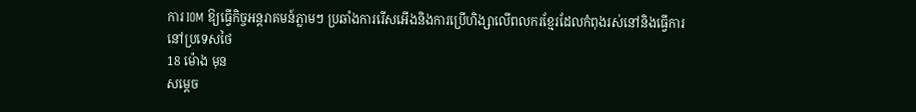ការ IOM ឱ្យធ្វើកិច្ចអន្តរាគមន៍ភ្លាមៗ ប្រឆាំងការរើសអើងនិងការប្រើហិង្សាលើពលករខ្មែរដែលកំពុងរស់នៅនិងធ្វើការនៅប្រទេសថៃ
18 ម៉ោង មុន
សម្តេច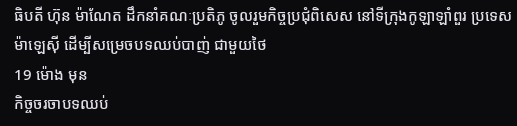ធិបតី ហ៊ុន ម៉ាណែត ដឹកនាំគណៈប្រតិភូ ចូលរួមកិច្ចប្រជុំពិសេស នៅទីក្រុងកូឡាឡាំពួរ ប្រទេសម៉ាឡេស៊ី ដើម្បីសម្រេចបទឈប់បាញ់ ជាមួយថៃ
19 ម៉ោង មុន
កិច្ចចរចាបទឈប់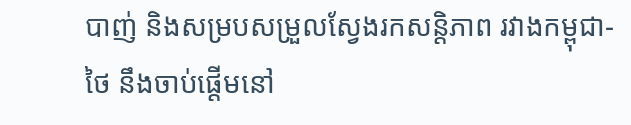បាញ់ និងសម្របសម្រួលស្វែងរកសន្តិភាព រវាងកម្ពុជា-ថៃ នឹងចាប់ផ្ដើមនៅ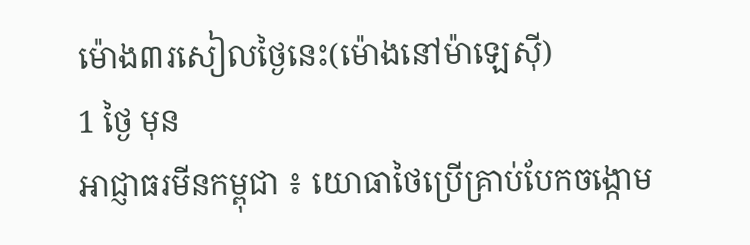ម៉ោង៣រសៀលថ្ងៃនេះ(ម៉ោងនៅម៉ាឡេស៊ី)
1 ថ្ងៃ មុន
អាជ្ញាធរមីនកម្ពុជា ៖ យោធាថៃប្រើគ្រាប់បែកចង្កោម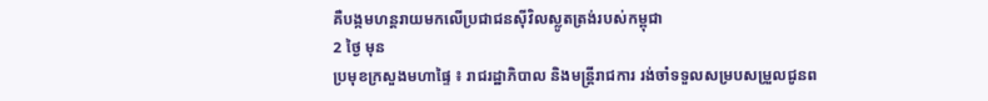គឺបង្កមហន្តរាយមកលើប្រជាជនស៊ីវិលស្លូតត្រង់របស់កម្ពុជា
2 ថ្ងៃ មុន
ប្រមុខក្រសួងមហាផ្ទៃ ៖ រាជរដ្ឋាភិបាល និងមន្ត្រីរាជការ រង់ចាំទទួលសម្របសម្រួលជូនព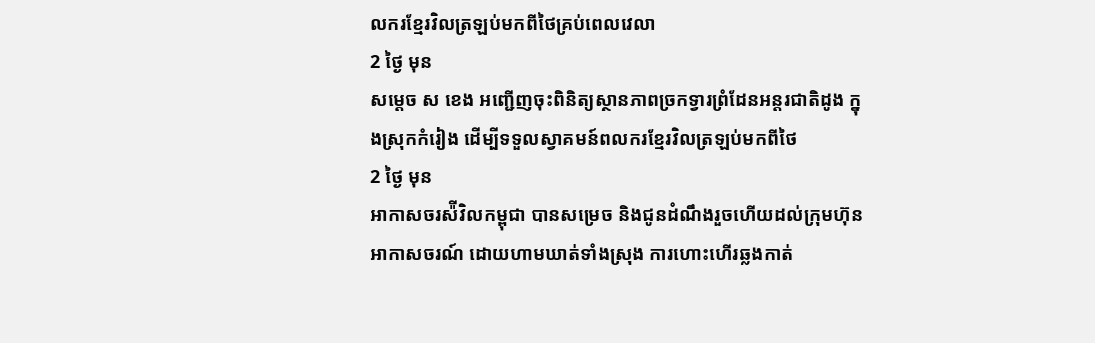លករខ្មែរវិលត្រឡប់មកពីថៃគ្រប់ពេលវេលា
2 ថ្ងៃ មុន
សម្តេច ស ខេង អញ្ជើញចុះពិនិត្យស្ថានភាពច្រកទ្វារព្រំដែនអន្តរជាតិដូង ក្នុងស្រុកកំរៀង ដើម្បីទទួលស្វាគមន៍ពលករខ្មែរវិលត្រឡប់មកពីថៃ
2 ថ្ងៃ មុន
អាកាសចរស៉ីវិលកម្ពុជា បានសម្រេច និងជូនដំណឹងរួចហើយដល់ក្រុមហ៊ុនអាកាសចរណ៍ ដោយហាមឃាត់ទាំងស្រុង ការហោះហើរឆ្លងកាត់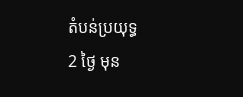តំបន់ប្រយុទ្ធ
2 ថ្ងៃ មុន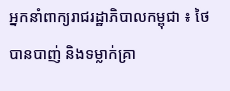អ្នកនាំពាក្យរាជរដ្ឋាភិបាលកម្ពុជា ៖ ថៃ បានបាញ់ និងទម្លាក់គ្រា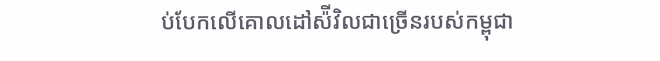ប់បែកលើគោលដៅស៉ីវិលជាច្រើនរបស់កម្ពុជា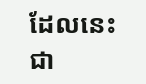ដែលនេះជា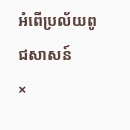អំពើប្រល័យពូជសាសន៍
×